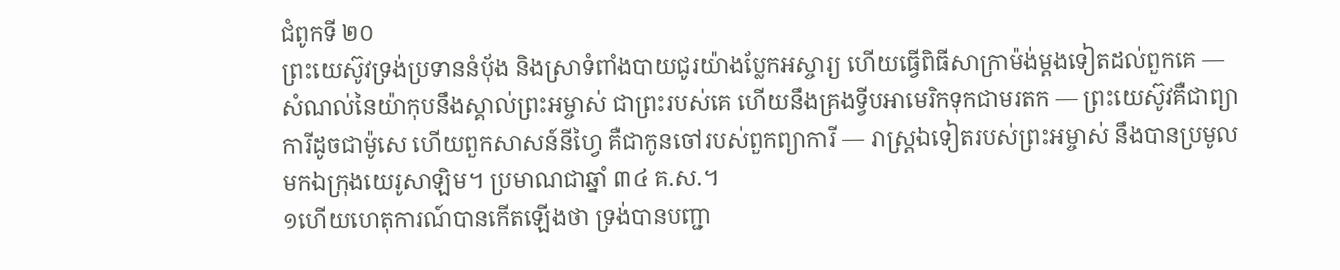ជំពូកទី ២០
ព្រះយេស៊ូវទ្រង់ប្រទាននំប៉័ង និងស្រាទំពាំងបាយជូរយ៉ាងប្លែកអស្ចារ្យ ហើយធ្វើពិធីសាក្រាម៉ង់ម្ដងទៀតដល់ពួកគេ — សំណល់នៃយ៉ាកុបនឹងស្គាល់ព្រះអម្ចាស់ ជាព្រះរបស់គេ ហើយនឹងគ្រងទ្វីបអាមេរិកទុកជាមរតក — ព្រះយេស៊ូវគឺជាព្យាការីដូចជាម៉ូសេ ហើយពួកសាសន៍នីហ្វៃ គឺជាកូនចៅរបស់ពួកព្យាការី — រាស្ត្រឯទៀតរបស់ព្រះអម្ចាស់ នឹងបានប្រមូលមកឯក្រុងយេរូសាឡិម។ ប្រមាណជាឆ្នាំ ៣៤ គ.ស.។
១ហើយហេតុការណ៍បានកើតឡើងថា ទ្រង់បានបញ្ជា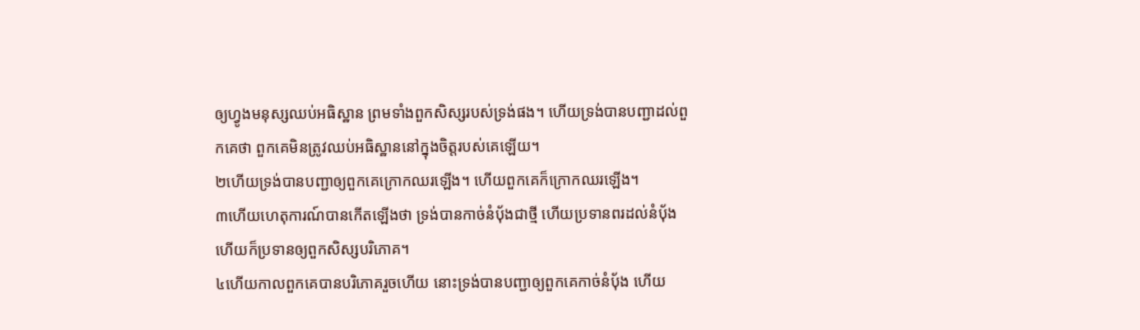ឲ្យហ្វូងមនុស្សឈប់អធិស្ឋាន ព្រមទាំងពួកសិស្សរបស់ទ្រង់ផង។ ហើយទ្រង់បានបញ្ជាដល់ពួកគេថា ពួកគេមិនត្រូវឈប់អធិស្ឋាននៅក្នុងចិត្តរបស់គេឡើយ។
២ហើយទ្រង់បានបញ្ជាឲ្យពួកគេក្រោកឈរឡើង។ ហើយពួកគេក៏ក្រោកឈរឡើង។
៣ហើយហេតុការណ៍បានកើតឡើងថា ទ្រង់បានកាច់នំប៉័ងជាថ្មី ហើយប្រទានពរដល់នំប៉័ង ហើយក៏ប្រទានឲ្យពួកសិស្សបរិភោគ។
៤ហើយកាលពួកគេបានបរិភោគរួចហើយ នោះទ្រង់បានបញ្ជាឲ្យពួកគេកាច់នំប៉័ង ហើយ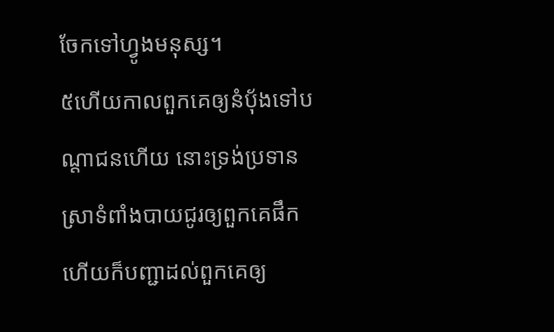ចែកទៅហ្វូងមនុស្ស។
៥ហើយកាលពួកគេឲ្យនំប៉័ងទៅបណ្ដាជនហើយ នោះទ្រង់ប្រទានស្រាទំពាំងបាយជូរឲ្យពួកគេផឹក ហើយក៏បញ្ជាដល់ពួកគេឲ្យ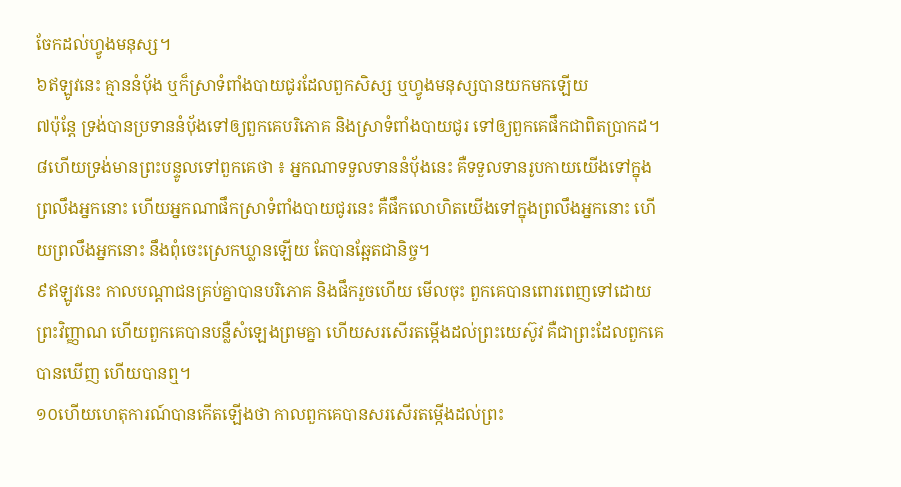ចែកដល់ហ្វូងមនុស្ស។
៦ឥឡូវនេះ គ្មាននំប៉័ង ឬក៏ស្រាទំពាំងបាយជូរដែលពួកសិស្ស ឬហ្វូងមនុស្សបានយកមកឡើយ
៧ប៉ុន្តែ ទ្រង់បានប្រទាននំប៉័ងទៅឲ្យពួកគេបរិភោគ និងស្រាទំពាំងបាយជូរ ទៅឲ្យពួកគេផឹកជាពិតប្រាកដ។
៨ហើយទ្រង់មានព្រះបន្ទូលទៅពួកគេថា ៖ អ្នកណាទទួលទាននំប៉័ងនេះ គឺទទួលទានរូបកាយយើងទៅក្នុងព្រលឹងអ្នកនោះ ហើយអ្នកណាផឹកស្រាទំពាំងបាយជូរនេះ គឺផឹកលោហិតយើងទៅក្នុងព្រលឹងអ្នកនោះ ហើយព្រលឹងអ្នកនោះ នឹងពុំចេះស្រេកឃ្លានឡើយ តែបានឆ្អែតជានិច្ច។
៩ឥឡូវនេះ កាលបណ្ដាជនគ្រប់គ្នាបានបរិភោគ និងផឹករួចហើយ មើលចុះ ពួកគេបានពោរពេញទៅដោយព្រះវិញ្ញាណ ហើយពួកគេបានបន្លឺសំឡេងព្រមគ្នា ហើយសរសើរតម្កើងដល់ព្រះយេស៊ូវ គឺជាព្រះដែលពួកគេបានឃើញ ហើយបានឮ។
១០ហើយហេតុការណ៍បានកើតឡើងថា កាលពួកគេបានសរសើរតម្កើងដល់ព្រះ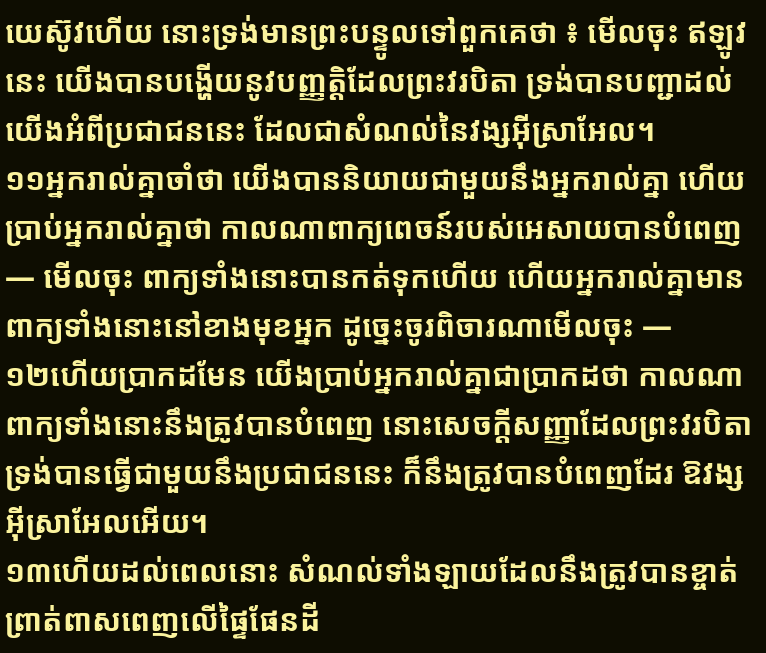យេស៊ូវហើយ នោះទ្រង់មានព្រះបន្ទូលទៅពួកគេថា ៖ មើលចុះ ឥឡូវនេះ យើងបានបង្ហើយនូវបញ្ញត្តិដែលព្រះវរបិតា ទ្រង់បានបញ្ជាដល់យើងអំពីប្រជាជននេះ ដែលជាសំណល់នៃវង្សអ៊ីស្រាអែល។
១១អ្នករាល់គ្នាចាំថា យើងបាននិយាយជាមួយនឹងអ្នករាល់គ្នា ហើយប្រាប់អ្នករាល់គ្នាថា កាលណាពាក្យពេចន៍របស់អេសាយបានបំពេញ — មើលចុះ ពាក្យទាំងនោះបានកត់ទុកហើយ ហើយអ្នករាល់គ្នាមានពាក្យទាំងនោះនៅខាងមុខអ្នក ដូច្នេះចូរពិចារណាមើលចុះ —
១២ហើយប្រាកដមែន យើងប្រាប់អ្នករាល់គ្នាជាប្រាកដថា កាលណាពាក្យទាំងនោះនឹងត្រូវបានបំពេញ នោះសេចក្ដីសញ្ញាដែលព្រះវរបិតា ទ្រង់បានធ្វើជាមួយនឹងប្រជាជននេះ ក៏នឹងត្រូវបានបំពេញដែរ ឱវង្សអ៊ីស្រាអែលអើយ។
១៣ហើយដល់ពេលនោះ សំណល់ទាំងឡាយដែលនឹងត្រូវបានខ្ចាត់ព្រាត់ពាសពេញលើផ្ទៃផែនដី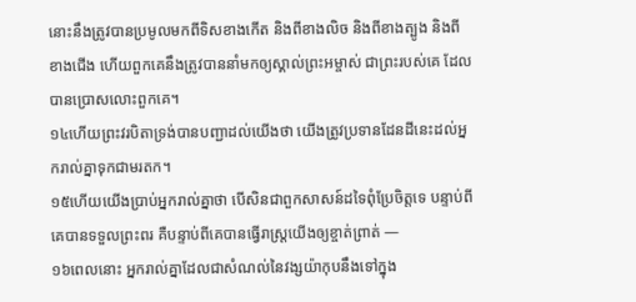នោះនឹងត្រូវបានប្រមូលមកពីទិសខាងកើត និងពីខាងលិច និងពីខាងត្បូង និងពីខាងជើង ហើយពួកគេនឹងត្រូវបាននាំមកឲ្យស្គាល់ព្រះអម្ចាស់ ជាព្រះរបស់គេ ដែលបានប្រោសលោះពួកគេ។
១៤ហើយព្រះវរបិតាទ្រង់បានបញ្ជាដល់យើងថា យើងត្រូវប្រទានដែនដីនេះដល់អ្នករាល់គ្នាទុកជាមរតក។
១៥ហើយយើងប្រាប់អ្នករាល់គ្នាថា បើសិនជាពួកសាសន៍ដទៃពុំប្រែចិត្តទេ បន្ទាប់ពីគេបានទទួលព្រះពរ គឺបន្ទាប់ពីគេបានធ្វើរាស្ត្រយើងឲ្យខ្ចាត់ព្រាត់ —
១៦ពេលនោះ អ្នករាល់គ្នាដែលជាសំណល់នៃវង្សយ៉ាកុបនឹងទៅក្នុង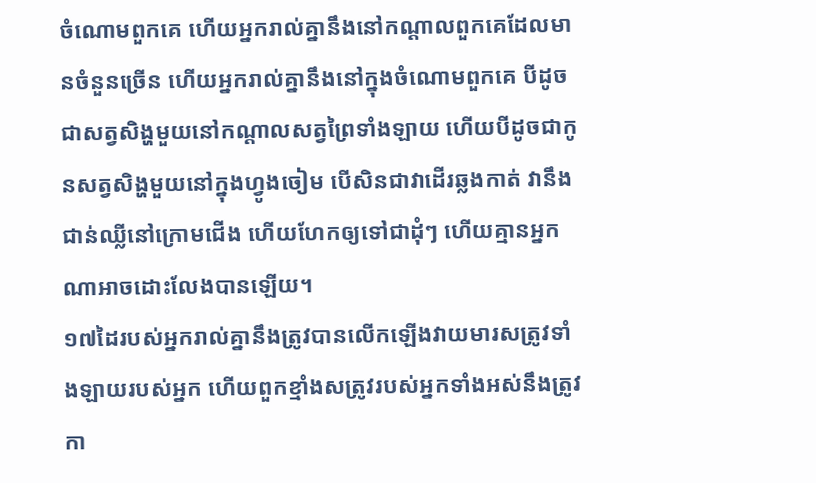ចំណោមពួកគេ ហើយអ្នករាល់គ្នានឹងនៅកណ្ដាលពួកគេដែលមានចំនួនច្រើន ហើយអ្នករាល់គ្នានឹងនៅក្នុងចំណោមពួកគេ បីដូចជាសត្វសិង្ហមួយនៅកណ្ដាលសត្វព្រៃទាំងឡាយ ហើយបីដូចជាកូនសត្វសិង្ហមួយនៅក្នុងហ្វូងចៀម បើសិនជាវាដើរឆ្លងកាត់ វានឹងជាន់ឈ្លីនៅក្រោមជើង ហើយហែកឲ្យទៅជាដុំៗ ហើយគ្មានអ្នកណាអាចដោះលែងបានឡើយ។
១៧ដៃរបស់អ្នករាល់គ្នានឹងត្រូវបានលើកឡើងវាយមារសត្រូវទាំងឡាយរបស់អ្នក ហើយពួកខ្មាំងសត្រូវរបស់អ្នកទាំងអស់នឹងត្រូវកា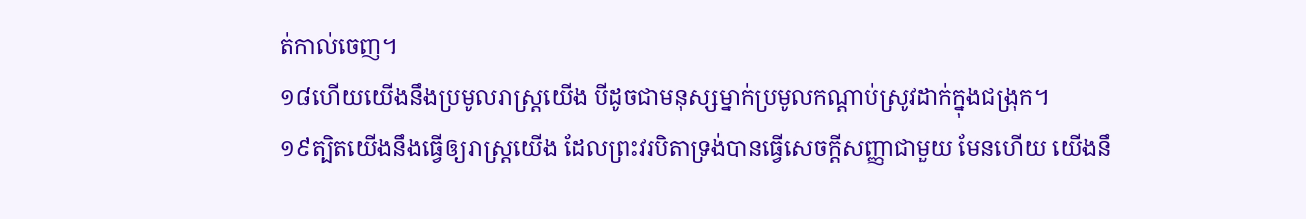ត់កាល់ចេញ។
១៨ហើយយើងនឹងប្រមូលរាស្ត្រយើង បីដូចជាមនុស្សម្នាក់ប្រមូលកណ្ដាប់ស្រូវដាក់ក្នុងជង្រុក។
១៩ត្បិតយើងនឹងធ្វើឲ្យរាស្ត្រយើង ដែលព្រះវរបិតាទ្រង់បានធ្វើសេចក្ដីសញ្ញាជាមួយ មែនហើយ យើងនឹ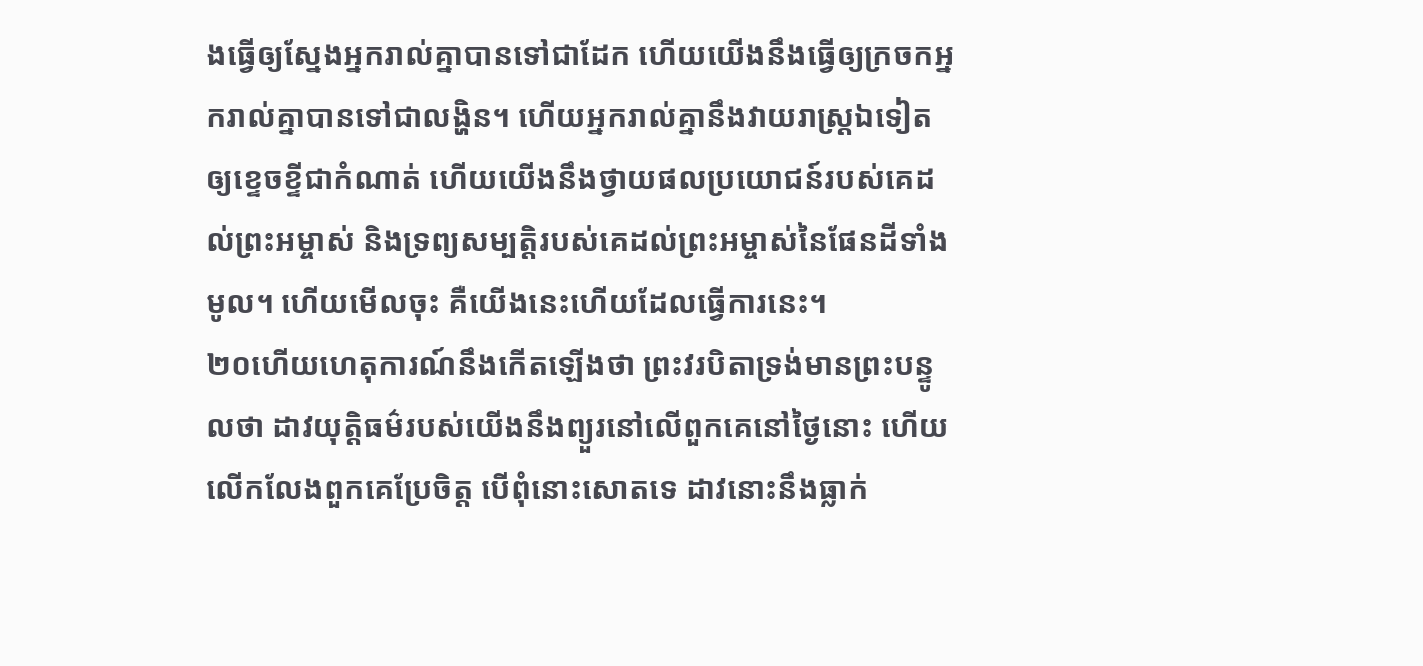ងធ្វើឲ្យស្នែងអ្នករាល់គ្នាបានទៅជាដែក ហើយយើងនឹងធ្វើឲ្យក្រចកអ្នករាល់គ្នាបានទៅជាលង្ហិន។ ហើយអ្នករាល់គ្នានឹងវាយរាស្ត្រឯទៀតឲ្យខ្ទេចខ្ទីជាកំណាត់ ហើយយើងនឹងថ្វាយផលប្រយោជន៍របស់គេដល់ព្រះអម្ចាស់ និងទ្រព្យសម្បត្តិរបស់គេដល់ព្រះអម្ចាស់នៃផែនដីទាំងមូល។ ហើយមើលចុះ គឺយើងនេះហើយដែលធ្វើការនេះ។
២០ហើយហេតុការណ៍នឹងកើតឡើងថា ព្រះវរបិតាទ្រង់មានព្រះបន្ទូលថា ដាវយុត្តិធម៌របស់យើងនឹងព្យួរនៅលើពួកគេនៅថ្ងៃនោះ ហើយលើកលែងពួកគេប្រែចិត្ត បើពុំនោះសោតទេ ដាវនោះនឹងធ្លាក់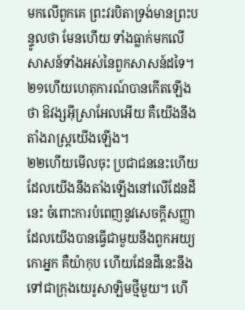មកលើពួកគេ ព្រះវរបិតាទ្រង់មានព្រះបន្ទូលថា មែនហើយ ទាំងធ្លាក់មកលើសាសន៍ទាំងអស់នៃពួកសាសន៍ដទៃ។
២១ហើយហេតុការណ៍បានកើតឡើងថា ឱវង្សអ៊ីស្រាអែលអើយ គឺយើងនឹងតាំងរាស្ត្រយើងឡើង។
២២ហើយមើលចុះ ប្រជាជននេះហើយដែលយើងនឹងតាំងឡើងនៅលើដែនដីនេះ ចំពោះការបំពេញនូវសេចក្ដីសញ្ញាដែលយើងបានធ្វើជាមួយនឹងពួកអយ្យកោអ្នក គឺយ៉ាកុប ហើយដែនដីនេះនឹងទៅជាក្រុងយេរូសាឡិមថ្មីមួយ។ ហើ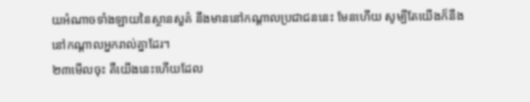យអំណាចទាំងឡាយនៃស្ថានសួគ៌ នឹងមាននៅកណ្ដាលប្រជាជននេះ មែនហើយ សូម្បីតែយើងក៏នឹងនៅកណ្ដាលអ្នករាល់គ្នាដែរ។
២៣មើលចុះ គឺយើងនេះហើយដែល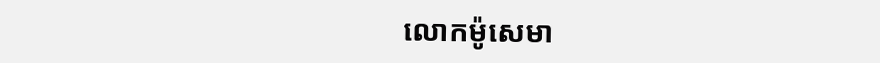លោកម៉ូសេមា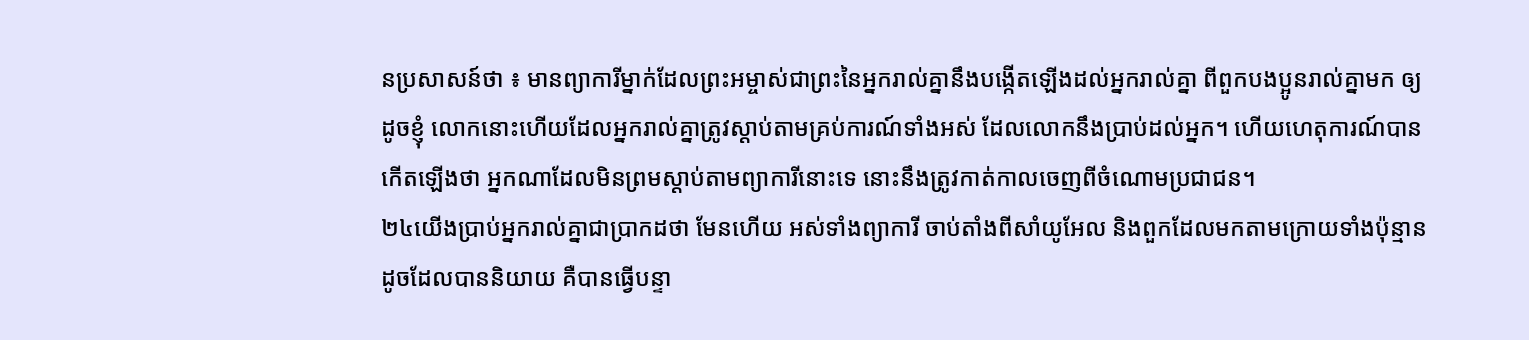នប្រសាសន៍ថា ៖ មានព្យាការីម្នាក់ដែលព្រះអម្ចាស់ជាព្រះនៃអ្នករាល់គ្នានឹងបង្កើតឡើងដល់អ្នករាល់គ្នា ពីពួកបងប្អូនរាល់គ្នាមក ឲ្យដូចខ្ញុំ លោកនោះហើយដែលអ្នករាល់គ្នាត្រូវស្ដាប់តាមគ្រប់ការណ៍ទាំងអស់ ដែលលោកនឹងប្រាប់ដល់អ្នក។ ហើយហេតុការណ៍បានកើតឡើងថា អ្នកណាដែលមិនព្រមស្ដាប់តាមព្យាការីនោះទេ នោះនឹងត្រូវកាត់កាលចេញពីចំណោមប្រជាជន។
២៤យើងប្រាប់អ្នករាល់គ្នាជាប្រាកដថា មែនហើយ អស់ទាំងព្យាការី ចាប់តាំងពីសាំយូអែល និងពួកដែលមកតាមក្រោយទាំងប៉ុន្មាន ដូចដែលបាននិយាយ គឺបានធ្វើបន្ទា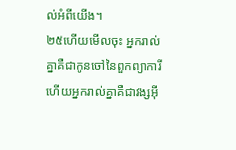ល់អំពីយើង។
២៥ហើយមើលចុះ អ្នករាល់គ្នាគឺជាកូនចៅនៃពួកព្យាការី ហើយអ្នករាល់គ្នាគឺជាវង្សអ៊ី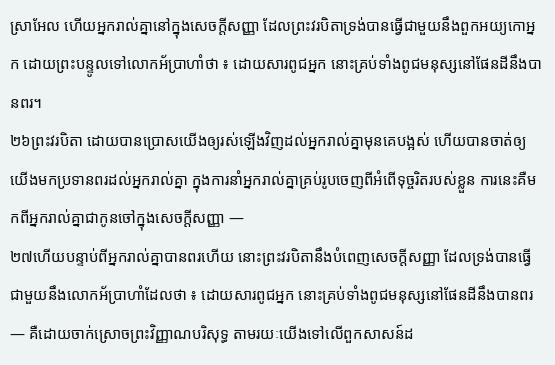ស្រាអែល ហើយអ្នករាល់គ្នានៅក្នុងសេចក្ដីសញ្ញា ដែលព្រះវរបិតាទ្រង់បានធ្វើជាមួយនឹងពួកអយ្យកោអ្នក ដោយព្រះបន្ទូលទៅលោកអ័ប្រាហាំថា ៖ ដោយសារពូជអ្នក នោះគ្រប់ទាំងពូជមនុស្សនៅផែនដីនឹងបានពរ។
២៦ព្រះវរបិតា ដោយបានប្រោសយើងឲ្យរស់ឡើងវិញដល់អ្នករាល់គ្នាមុនគេបង្អស់ ហើយបានចាត់ឲ្យយើងមកប្រទានពរដល់អ្នករាល់គ្នា ក្នុងការនាំអ្នករាល់គ្នាគ្រប់រូបចេញពីអំពើទុច្ចរិតរបស់ខ្លួន ការនេះគឺមកពីអ្នករាល់គ្នាជាកូនចៅក្នុងសេចក្ដីសញ្ញា —
២៧ហើយបន្ទាប់ពីអ្នករាល់គ្នាបានពរហើយ នោះព្រះវរបិតានឹងបំពេញសេចក្ដីសញ្ញា ដែលទ្រង់បានធ្វើជាមួយនឹងលោកអ័ប្រាហាំដែលថា ៖ ដោយសារពូជអ្នក នោះគ្រប់ទាំងពូជមនុស្សនៅផែនដីនឹងបានពរ — គឺដោយចាក់ស្រោចព្រះវិញ្ញាណបរិសុទ្ធ តាមរយៈយើងទៅលើពួកសាសន៍ដ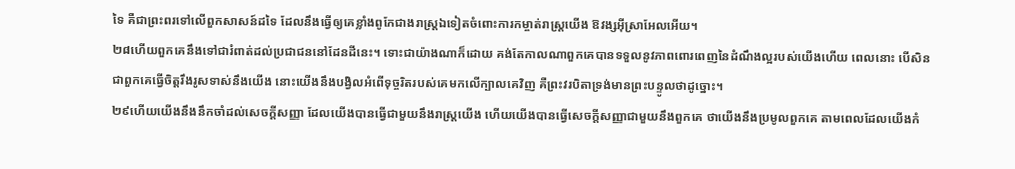ទៃ គឺជាព្រះពរទៅលើពួកសាសន៍ដទៃ ដែលនឹងធ្វើឲ្យគេខ្លាំងពូកែជាងរាស្ត្រឯទៀតចំពោះការកម្ចាត់រាស្ត្រយើង ឱវង្សអ៊ីស្រាអែលអើយ។
២៨ហើយពួកគេនឹងទៅជារំពាត់ដល់ប្រជាជននៅដែនដីនេះ។ ទោះជាយ៉ាងណាក៏ដោយ គង់តែកាលណាពួកគេបានទទួលនូវភាពពោរពេញនៃដំណឹងល្អរបស់យើងហើយ ពេលនោះ បើសិនជាពួកគេធ្វើចិត្តរឹងរូសទាស់នឹងយើង នោះយើងនឹងបង្វិលអំពើទុច្ចរិតរបស់គេមកលើក្បាលគេវិញ គឺព្រះវរបិតាទ្រង់មានព្រះបន្ទូលថាដូច្នោះ។
២៩ហើយយើងនឹងនឹកចាំដល់សេចក្ដីសញ្ញា ដែលយើងបានធ្វើជាមួយនឹងរាស្ត្រយើង ហើយយើងបានធ្វើសេចក្ដីសញ្ញាជាមួយនឹងពួកគេ ថាយើងនឹងប្រមូលពួកគេ តាមពេលដែលយើងកំ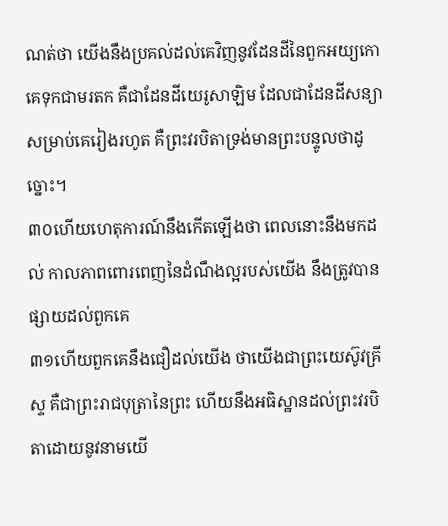ណត់ថា យើងនឹងប្រគល់ដល់គេវិញនូវដែនដីនៃពួកអយ្យកោគេទុកជាមរតក គឺជាដែនដីយេរូសាឡិម ដែលជាដែនដីសន្យាសម្រាប់គេរៀងរហូត គឺព្រះវរបិតាទ្រង់មានព្រះបន្ទូលថាដូច្នោះ។
៣០ហើយហេតុការណ៍នឹងកើតឡើងថា ពេលនោះនឹងមកដល់ កាលភាពពោរពេញនៃដំណឹងល្អរបស់យើង នឹងត្រូវបានផ្សាយដល់ពួកគេ
៣១ហើយពួកគេនឹងជឿដល់យើង ថាយើងជាព្រះយេស៊ូវគ្រីស្ទ គឺជាព្រះរាជបុត្រានៃព្រះ ហើយនឹងអធិស្ឋានដល់ព្រះវរបិតាដោយនូវនាមយើ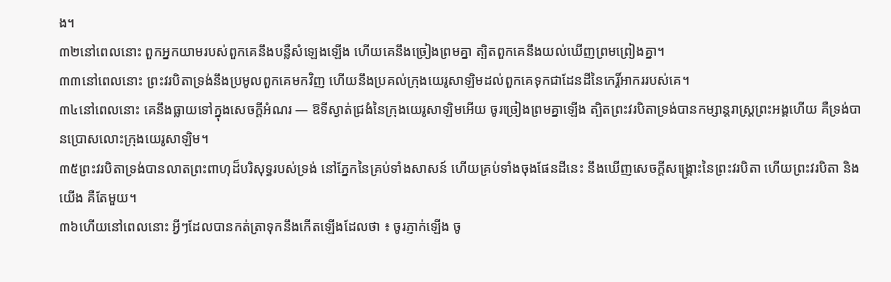ង។
៣២នៅពេលនោះ ពួកអ្នកយាមរបស់ពួកគេនឹងបន្លឺសំឡេងឡើង ហើយគេនឹងច្រៀងព្រមគ្នា ត្បិតពួកគេនឹងយល់ឃើញព្រមព្រៀងគ្នា។
៣៣នៅពេលនោះ ព្រះវរបិតាទ្រង់នឹងប្រមូលពួកគេមកវិញ ហើយនឹងប្រគល់ក្រុងយេរូសាឡិមដល់ពួកគេទុកជាដែនដីនៃកេរ្តិ៍អាកររបស់គេ។
៣៤នៅពេលនោះ គេនឹងធ្លាយទៅក្នុងសេចក្ដីអំណរ — ឱទីស្ងាត់ជ្រងំនៃក្រុងយេរូសាឡិមអើយ ចូរច្រៀងព្រមគ្នាឡើង ត្បិតព្រះវរបិតាទ្រង់បានកម្សាន្ដរាស្ត្រព្រះអង្គហើយ គឺទ្រង់បានប្រោសលោះក្រុងយេរូសាឡិម។
៣៥ព្រះវរបិតាទ្រង់បានលាតព្រះពាហុដ៏បរិសុទ្ធរបស់ទ្រង់ នៅភ្នែកនៃគ្រប់ទាំងសាសន៍ ហើយគ្រប់ទាំងចុងផែនដីនេះ នឹងឃើញសេចក្ដីសង្គ្រោះនៃព្រះវរបិតា ហើយព្រះវរបិតា និងយើង គឺតែមួយ។
៣៦ហើយនៅពេលនោះ អ្វីៗដែលបានកត់ត្រាទុកនឹងកើតឡើងដែលថា ៖ ចូរភ្ញាក់ឡើង ចូ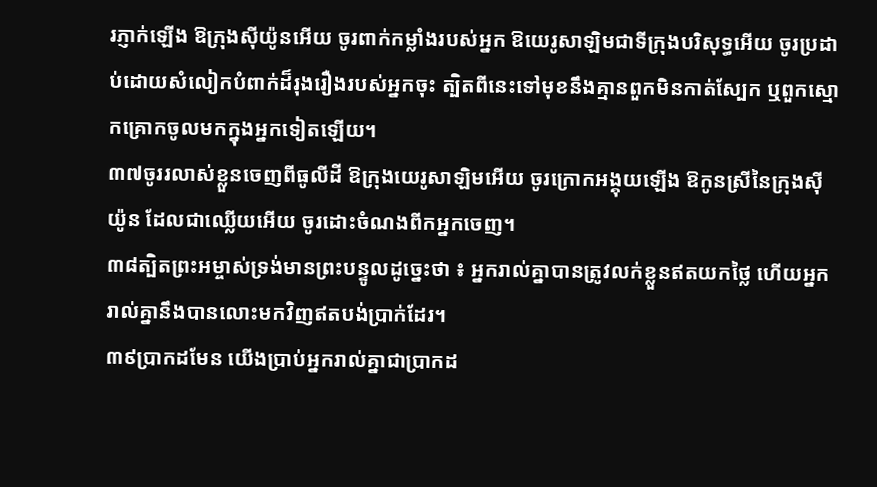រភ្ញាក់ឡើង ឱក្រុងស៊ីយ៉ូនអើយ ចូរពាក់កម្លាំងរបស់អ្នក ឱយេរូសាឡិមជាទីក្រុងបរិសុទ្ធអើយ ចូរប្រដាប់ដោយសំលៀកបំពាក់ដ៏រុងរឿងរបស់អ្នកចុះ ត្បិតពីនេះទៅមុខនឹងគ្មានពួកមិនកាត់ស្បែក ឬពួកស្មោកគ្រោកចូលមកក្នុងអ្នកទៀតឡើយ។
៣៧ចូររលាស់ខ្លួនចេញពីធូលីដី ឱក្រុងយេរូសាឡិមអើយ ចូរក្រោកអង្គុយឡើង ឱកូនស្រីនៃក្រុងស៊ីយ៉ូន ដែលជាឈ្លើយអើយ ចូរដោះចំណងពីកអ្នកចេញ។
៣៨ត្បិតព្រះអម្ចាស់ទ្រង់មានព្រះបន្ទូលដូច្នេះថា ៖ អ្នករាល់គ្នាបានត្រូវលក់ខ្លួនឥតយកថ្លៃ ហើយអ្នករាល់គ្នានឹងបានលោះមកវិញឥតបង់ប្រាក់ដែរ។
៣៩ប្រាកដមែន យើងប្រាប់អ្នករាល់គ្នាជាប្រាកដ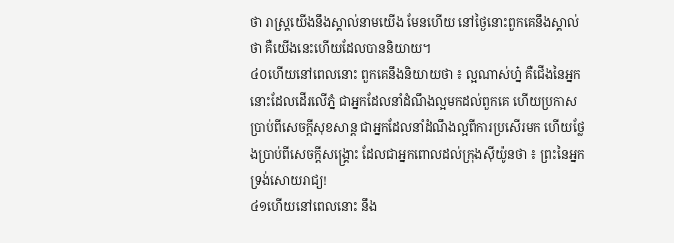ថា រាស្ត្រយើងនឹងស្គាល់នាមយើង មែនហើយ នៅថ្ងៃនោះពួកគេនឹងស្គាល់ថា គឺយើងនេះហើយដែលបាននិយាយ។
៤០ហើយនៅពេលនោះ ពួកគេនឹងនិយាយថា ៖ ល្អណាស់ហ្ន៎ គឺជើងនៃអ្នកនោះដែលដើរលើភ្នំ ជាអ្នកដែលនាំដំណឹងល្អមកដល់ពួកគេ ហើយប្រកាសប្រាប់ពីសេចក្ដីសុខសាន្ត ជាអ្នកដែលនាំដំណឹងល្អពីការប្រសើរមក ហើយថ្លែងប្រាប់ពីសេចក្ដីសង្គ្រោះ ដែលជាអ្នកពោលដល់ក្រុងស៊ីយ៉ូនថា ៖ ព្រះនៃអ្នកទ្រង់សោយរាជ្យ!
៤១ហើយនៅពេលនោះ នឹង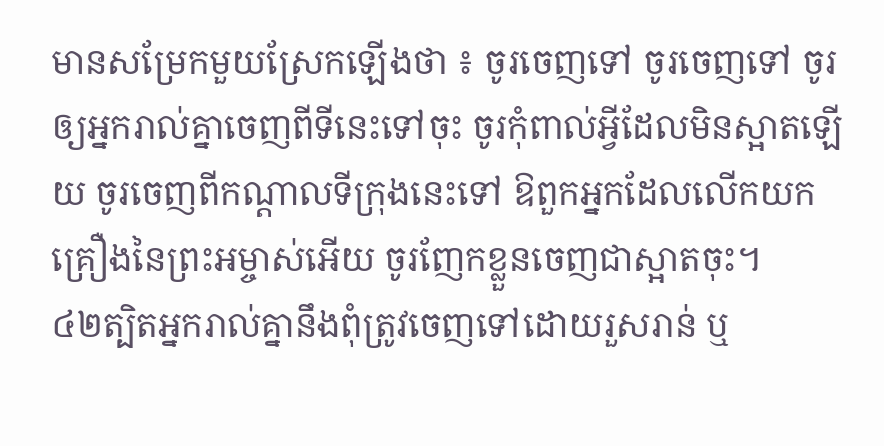មានសម្រែកមួយស្រែកឡើងថា ៖ ចូរចេញទៅ ចូរចេញទៅ ចូរឲ្យអ្នករាល់គ្នាចេញពីទីនេះទៅចុះ ចូរកុំពាល់អ្វីដែលមិនស្អាតឡើយ ចូរចេញពីកណ្ដាលទីក្រុងនេះទៅ ឱពួកអ្នកដែលលើកយកគ្រឿងនៃព្រះអម្ចាស់អើយ ចូរញែកខ្លួនចេញជាស្អាតចុះ។
៤២ត្បិតអ្នករាល់គ្នានឹងពុំត្រូវចេញទៅដោយរួសរាន់ ឬ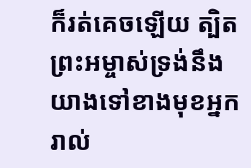ក៏រត់គេចឡើយ ត្បិតព្រះអម្ចាស់ទ្រង់នឹងយាងទៅខាងមុខអ្នករាល់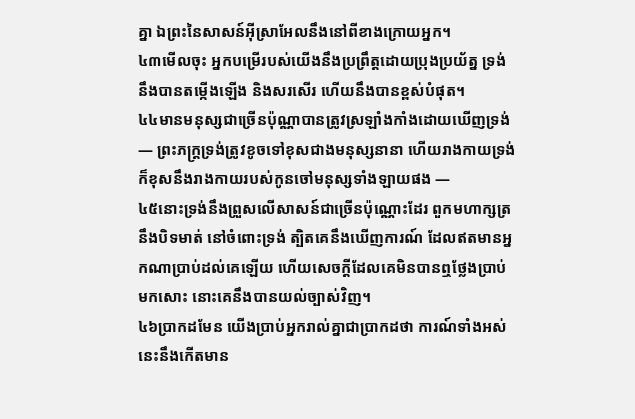គ្នា ឯព្រះនៃសាសន៍អ៊ីស្រាអែលនឹងនៅពីខាងក្រោយអ្នក។
៤៣មើលចុះ អ្នកបម្រើរបស់យើងនឹងប្រព្រឹត្តដោយប្រុងប្រយ័ត្ន ទ្រង់នឹងបានតម្កើងឡើង និងសរសើរ ហើយនឹងបានខ្ពស់បំផុត។
៤៤មានមនុស្សជាច្រើនប៉ុណ្ណាបានត្រូវស្រឡាំងកាំងដោយឃើញទ្រង់ — ព្រះភក្ត្រទ្រង់ត្រូវខូចទៅខុសជាងមនុស្សនានា ហើយរាងកាយទ្រង់ក៏ខុសនឹងរាងកាយរបស់កូនចៅមនុស្សទាំងឡាយផង —
៤៥នោះទ្រង់នឹងព្រួសលើសាសន៍ជាច្រើនប៉ុណ្ណោះដែរ ពួកមហាក្សត្រនឹងបិទមាត់ នៅចំពោះទ្រង់ ត្បិតគេនឹងឃើញការណ៍ ដែលឥតមានអ្នកណាប្រាប់ដល់គេឡើយ ហើយសេចក្ដីដែលគេមិនបានឮថ្លែងប្រាប់មកសោះ នោះគេនឹងបានយល់ច្បាស់វិញ។
៤៦ប្រាកដមែន យើងប្រាប់អ្នករាល់គ្នាជាប្រាកដថា ការណ៍ទាំងអស់នេះនឹងកើតមាន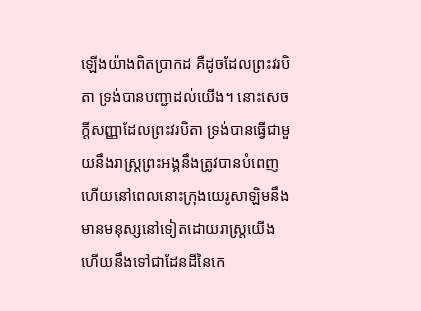ឡើងយ៉ាងពិតប្រាកដ គឺដូចដែលព្រះវរបិតា ទ្រង់បានបញ្ជាដល់យើង។ នោះសេចក្ដីសញ្ញាដែលព្រះវរបិតា ទ្រង់បានធ្វើជាមួយនឹងរាស្ត្រព្រះអង្គនឹងត្រូវបានបំពេញ ហើយនៅពេលនោះក្រុងយេរូសាឡិមនឹងមានមនុស្សនៅទៀតដោយរាស្ត្រយើង ហើយនឹងទៅជាដែនដីនៃកេ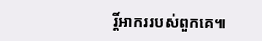រ្តិ៍អាកររបស់ពួកគេ៕